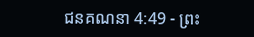ជនគណនា 4:49 - ព្រះ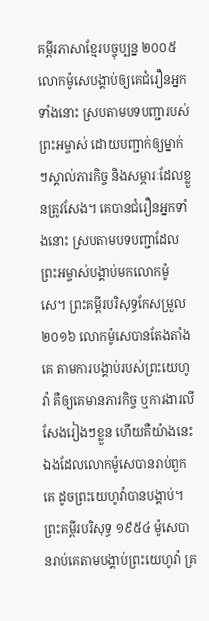គម្ពីរភាសាខ្មែរបច្ចុប្បន្ន ២០០៥ លោកម៉ូសេបង្គាប់ឲ្យគេជំរឿនអ្នកទាំងនោះ ស្របតាមបទបញ្ជារបស់ព្រះអម្ចាស់ ដោយបញ្ជាក់ឲ្យម្នាក់ៗស្គាល់ភារកិច្ច និងសម្ភារៈដែលខ្លួនត្រូវសែង។ គេបានជំរឿនអ្នកទាំងនោះ ស្របតាមបទបញ្ជាដែលព្រះអម្ចាស់បង្គាប់មកលោកម៉ូសេ។ ព្រះគម្ពីរបរិសុទ្ធកែសម្រួល ២០១៦ លោកម៉ូសេបានតែងតាំងគេ តាមការបង្គាប់របស់ព្រះយេហូវ៉ា គឺឲ្យគេមានភារកិច្ច ឬការងារលីសែងរៀងៗខ្លួន ហើយគឺយ៉ាងនេះឯងដែលលោកម៉ូសេបានរាប់ពួកគេ ដូចព្រះយេហូវ៉ាបានបង្គាប់។ ព្រះគម្ពីរបរិសុទ្ធ ១៩៥៤ ម៉ូសេបានរាប់គេតាមបង្គាប់ព្រះយេហូវ៉ា គ្រ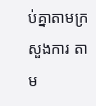ប់គ្នាតាមក្រសួងការ តាម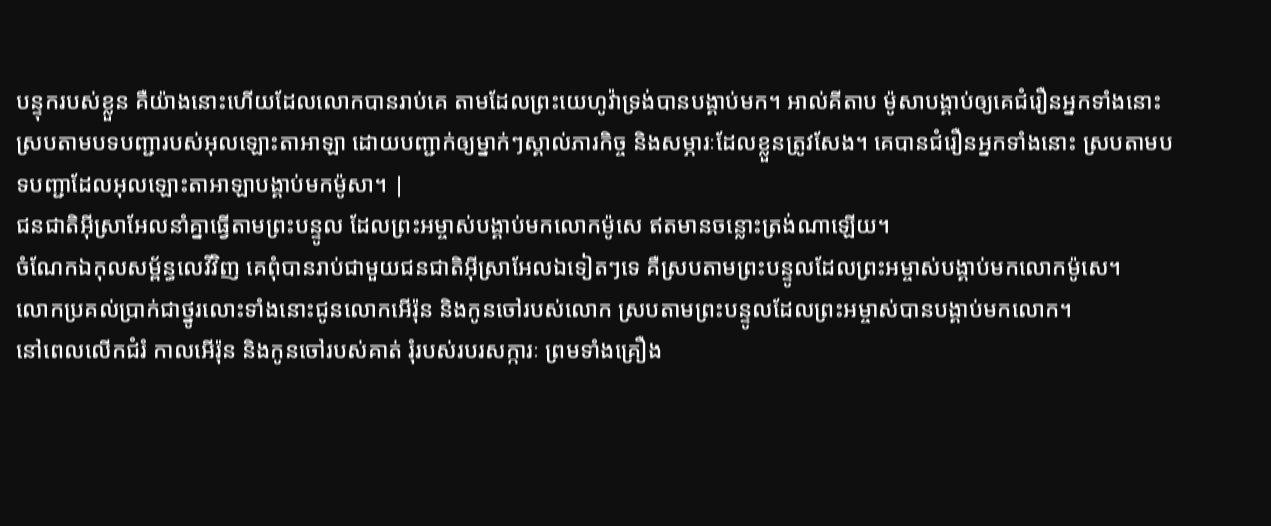បន្ទុករបស់ខ្លួន គឺយ៉ាងនោះហើយដែលលោកបានរាប់គេ តាមដែលព្រះយេហូវ៉ាទ្រង់បានបង្គាប់មក។ អាល់គីតាប ម៉ូសាបង្គាប់ឲ្យគេជំរឿនអ្នកទាំងនោះ ស្របតាមបទបញ្ជារបស់អុលឡោះតាអាឡា ដោយបញ្ជាក់ឲ្យម្នាក់ៗស្គាល់ភារកិច្ច និងសម្ភារៈដែលខ្លួនត្រូវសែង។ គេបានជំរឿនអ្នកទាំងនោះ ស្របតាមបទបញ្ជាដែលអុលឡោះតាអាឡាបង្គាប់មកម៉ូសា។ |
ជនជាតិអ៊ីស្រាអែលនាំគ្នាធ្វើតាមព្រះបន្ទូល ដែលព្រះអម្ចាស់បង្គាប់មកលោកម៉ូសេ ឥតមានចន្លោះត្រង់ណាឡើយ។
ចំណែកឯកុលសម្ព័ន្ធលេវីវិញ គេពុំបានរាប់ជាមួយជនជាតិអ៊ីស្រាអែលឯទៀតៗទេ គឺស្របតាមព្រះបន្ទូលដែលព្រះអម្ចាស់បង្គាប់មកលោកម៉ូសេ។
លោកប្រគល់ប្រាក់ជាថ្នូរលោះទាំងនោះជូនលោកអើរ៉ុន និងកូនចៅរបស់លោក ស្របតាមព្រះបន្ទូលដែលព្រះអម្ចាស់បានបង្គាប់មកលោក។
នៅពេលលើកជំរំ កាលអើរ៉ុន និងកូនចៅរបស់គាត់ រុំរបស់របរសក្ការៈ ព្រមទាំងគ្រឿង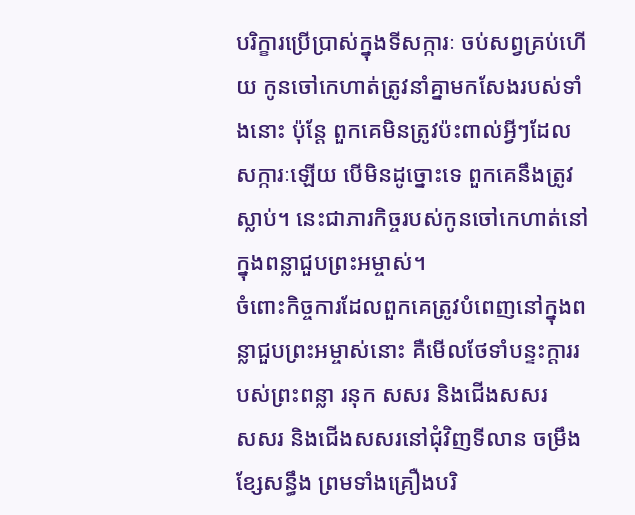បរិក្ខារប្រើប្រាស់ក្នុងទីសក្ការៈ ចប់សព្វគ្រប់ហើយ កូនចៅកេហាត់ត្រូវនាំគ្នាមកសែងរបស់ទាំងនោះ ប៉ុន្តែ ពួកគេមិនត្រូវប៉ះពាល់អ្វីៗដែលសក្ការៈឡើយ បើមិនដូច្នោះទេ ពួកគេនឹងត្រូវស្លាប់។ នេះជាភារកិច្ចរបស់កូនចៅកេហាត់នៅក្នុងពន្លាជួបព្រះអម្ចាស់។
ចំពោះកិច្ចការដែលពួកគេត្រូវបំពេញនៅក្នុងពន្លាជួបព្រះអម្ចាស់នោះ គឺមើលថែទាំបន្ទះក្ដាររបស់ព្រះពន្លា រនុក សសរ និងជើងសសរ
សសរ និងជើងសសរនៅជុំវិញទីលាន ចម្រឹង ខ្សែសន្ធឹង ព្រមទាំងគ្រឿងបរិ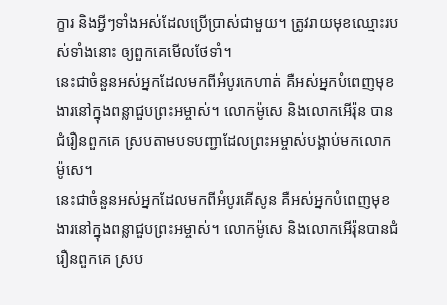ក្ខារ និងអ្វីៗទាំងអស់ដែលប្រើប្រាស់ជាមួយ។ ត្រូវរាយមុខឈ្មោះរបស់ទាំងនោះ ឲ្យពួកគេមើលថែទាំ។
នេះជាចំនួនអស់អ្នកដែលមកពីអំបូរកេហាត់ គឺអស់អ្នកបំពេញមុខងារនៅក្នុងពន្លាជួបព្រះអម្ចាស់។ លោកម៉ូសេ និងលោកអើរ៉ុន បានជំរឿនពួកគេ ស្របតាមបទបញ្ជាដែលព្រះអម្ចាស់បង្គាប់មកលោកម៉ូសេ។
នេះជាចំនួនអស់អ្នកដែលមកពីអំបូរគើសូន គឺអស់អ្នកបំពេញមុខងារនៅក្នុងពន្លាជួបព្រះអម្ចាស់។ លោកម៉ូសេ និងលោកអើរ៉ុនបានជំរឿនពួកគេ ស្រប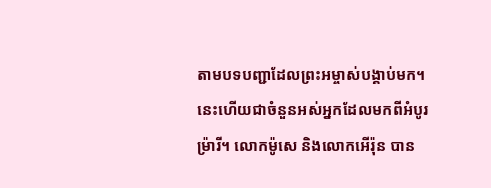តាមបទបញ្ជាដែលព្រះអម្ចាស់បង្គាប់មក។
នេះហើយជាចំនួនអស់អ្នកដែលមកពីអំបូរម៉្រារី។ លោកម៉ូសេ និងលោកអើរ៉ុន បាន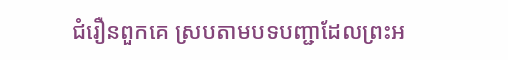ជំរឿនពួកគេ ស្របតាមបទបញ្ជាដែលព្រះអ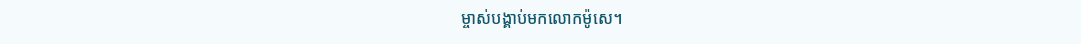ម្ចាស់បង្គាប់មកលោកម៉ូសេ។